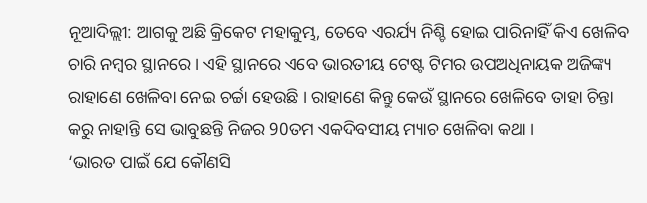ନୂଆଦିଲ୍ଲୀ: ଆଗକୁ ଅଛି କ୍ରିକେଟ ମହାକୁମ୍ଭ, ତେବେ ଏରର୍ଯ୍ୟ ନିଶ୍ଚି ହୋଇ ପାରିନାହିଁ କିଏ ଖେଳିବ ଚାରି ନମ୍ବର ସ୍ଥାନରେ । ଏହି ସ୍ଥାନରେ ଏବେ ଭାରତୀୟ ଟେଷ୍ଟ ଟିମର ଉପଅଧିନାୟକ ଅଜିଙ୍କ୍ୟ ରାହାଣେ ଖେଳିବା ନେଇ ଚର୍ଚ୍ଚା ହେଉଛି । ରାହାଣେ କିନ୍ତୁ କେଉଁ ସ୍ଥାନରେ ଖେଳିବେ ତାହା ଚିନ୍ତା କରୁ ନାହାନ୍ତି ସେ ଭାବୁଛନ୍ତି ନିଜର 90ତମ ଏକଦିବସୀୟ ମ୍ୟାଚ ଖେଳିବା କଥା ।
‘ଭାରତ ପାଇଁ ଯେ କୌଣସି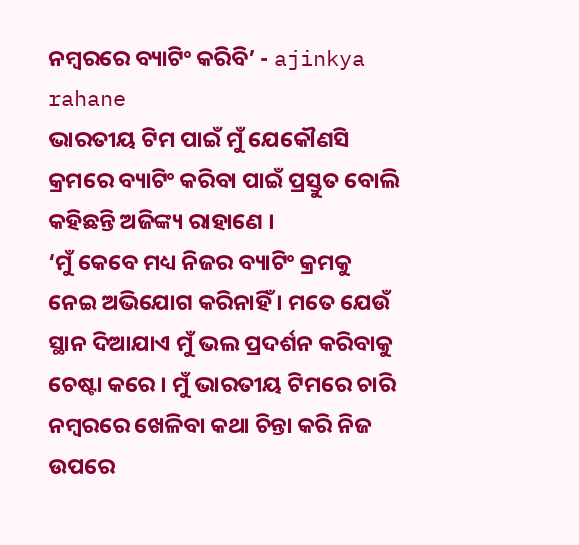ନମ୍ୱରରେ ବ୍ୟାଟିଂ କରିବି’ - ajinkya rahane
ଭାରତୀୟ ଟିମ ପାଇଁ ମୁଁ ଯେକୌଣସି କ୍ରମରେ ବ୍ୟାଟିଂ କରିବା ପାଇଁ ପ୍ରସ୍ତୁତ ବୋଲି କହିଛନ୍ତି ଅଜିଙ୍କ୍ୟ ରାହାଣେ ।
‘ମୁଁ କେବେ ମଧ୍ୟ ନିଜର ବ୍ୟାଟିଂ କ୍ରମକୁ ନେଇ ଅଭିଯୋଗ କରିନାହିଁ । ମତେ ଯେଉଁ ସ୍ଥାନ ଦିଆଯାଏ ମୁଁ ଭଲ ପ୍ରଦର୍ଶନ କରିବାକୁ ଚେଷ୍ଟା କରେ । ମୁଁ ଭାରତୀୟ ଟିମରେ ଚାରି ନମ୍ବରରେ ଖେଳିବା କଥା ଚିନ୍ତା କରି ନିଜ ଉପରେ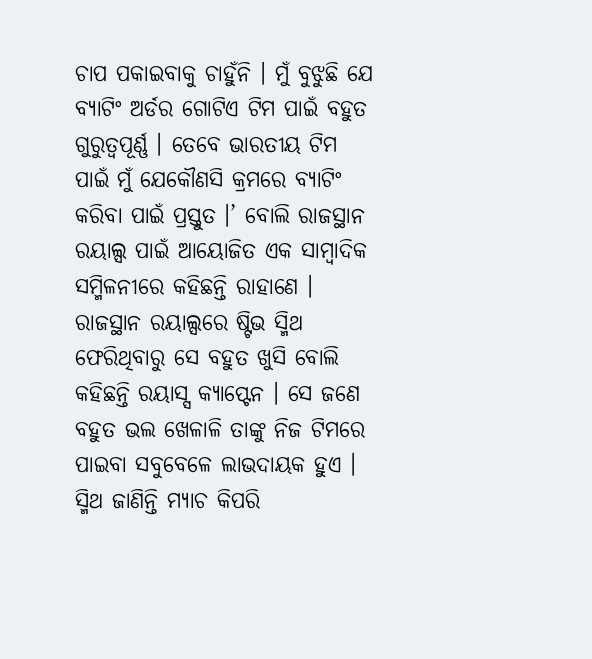ଚାପ ପକାଇବାକୁ ଚାହୁଁନି । ମୁଁ ବୁଝୁଛି ଯେ ବ୍ୟାଟିଂ ଅର୍ଡର ଗୋଟିଏ ଟିମ ପାଇଁ ବହୁତ ଗୁରୁତ୍ୱପୂର୍ଣ୍ଣ । ତେବେ ଭାରତୀୟ ଟିମ ପାଇଁ ମୁଁ ଯେକୌଣସି କ୍ରମରେ ବ୍ୟାଟିଂ କରିବା ପାଇଁ ପ୍ରସ୍ତୁତ ।’ ବୋଲି ରାଜସ୍ଥାନ ରୟାଲ୍ସ ପାଇଁ ଆୟୋଜିତ ଏକ ସାମ୍ବାଦିକ ସମ୍ମିଳନୀରେ କହିଛନ୍ତି ରାହାଣେ ।
ରାଜସ୍ଥାନ ରୟାଲ୍ସରେ ଷ୍ଟିଭ ସ୍ମିଥ ଫେରିଥିବାରୁ ସେ ବହୁତ ଖୁସି ବୋଲି କହିଛନ୍ତି ରୟାସ୍ସ କ୍ୟାପ୍ଟେନ । ସେ ଜଣେ ବହୁତ ଭଲ ଖେଳାଳି ତାଙ୍କୁ ନିଜ ଟିମରେ ପାଇବା ସବୁବେଳେ ଲାଭଦାୟକ ହୁଏ । ସ୍ମିଥ ଜାଣିନ୍ତି ମ୍ୟାଚ କିପରି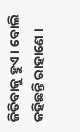ଜିତିବାକୁ ହୁଏ । ବୋଲି କହିଛନ୍ତି ରାହାଣେ ।